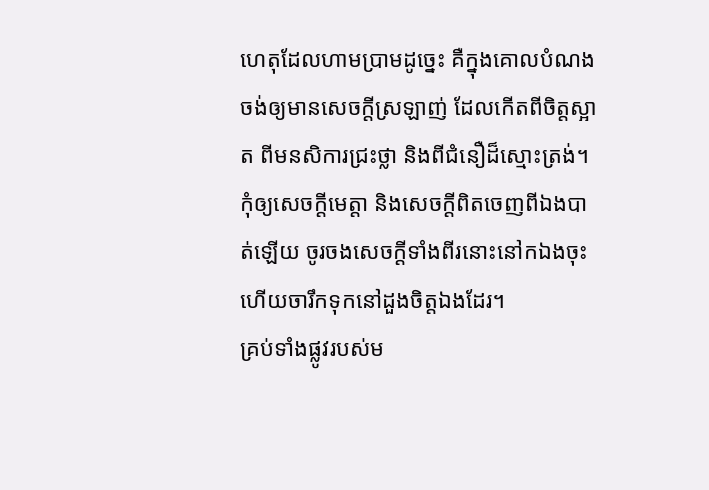ហេតុដែលហាមប្រាមដូច្នេះ គឺក្នុងគោលបំណងចង់ឲ្យមានសេចក្ដីស្រឡាញ់ ដែលកើតពីចិត្តស្អាត ពីមនសិការជ្រះថ្លា និងពីជំនឿដ៏ស្មោះត្រង់។
កុំឲ្យសេចក្ដីមេត្តា និងសេចក្ដីពិតចេញពីឯងបាត់ឡើយ ចូរចងសេចក្ដីទាំងពីរនោះនៅកឯងចុះ ហើយចារឹកទុកនៅដួងចិត្តឯងដែរ។
គ្រប់ទាំងផ្លូវរបស់ម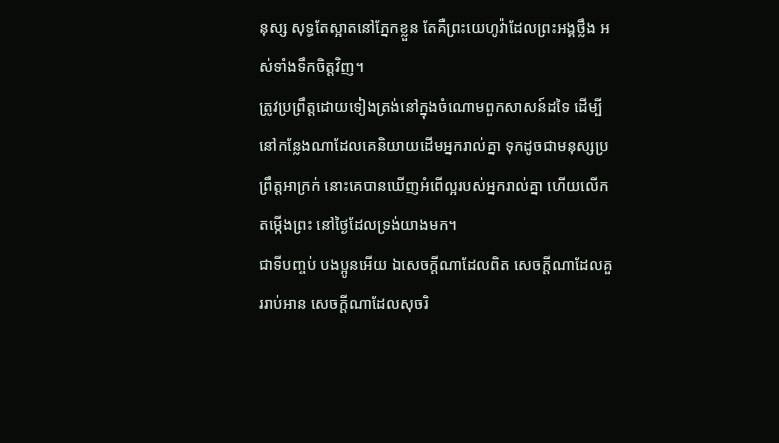នុស្ស សុទ្ធតែស្អាតនៅភ្នែកខ្លួន តែគឺព្រះយេហូវ៉ាដែលព្រះអង្គថ្លឹង អស់ទាំងទឹកចិត្តវិញ។
ត្រូវប្រព្រឹត្តដោយទៀងត្រង់នៅក្នុងចំណោមពួកសាសន៍ដទៃ ដើម្បីនៅកន្លែងណាដែលគេនិយាយដើមអ្នករាល់គ្នា ទុកដូចជាមនុស្សប្រព្រឹត្តអាក្រក់ នោះគេបានឃើញអំពើល្អរបស់អ្នករាល់គ្នា ហើយលើកតម្កើងព្រះ នៅថ្ងៃដែលទ្រង់យាងមក។
ជាទីបញ្ចប់ បងប្អូនអើយ ឯសេចក្ដីណាដែលពិត សេចក្ដីណាដែលគួររាប់អាន សេចក្ដីណាដែលសុចរិ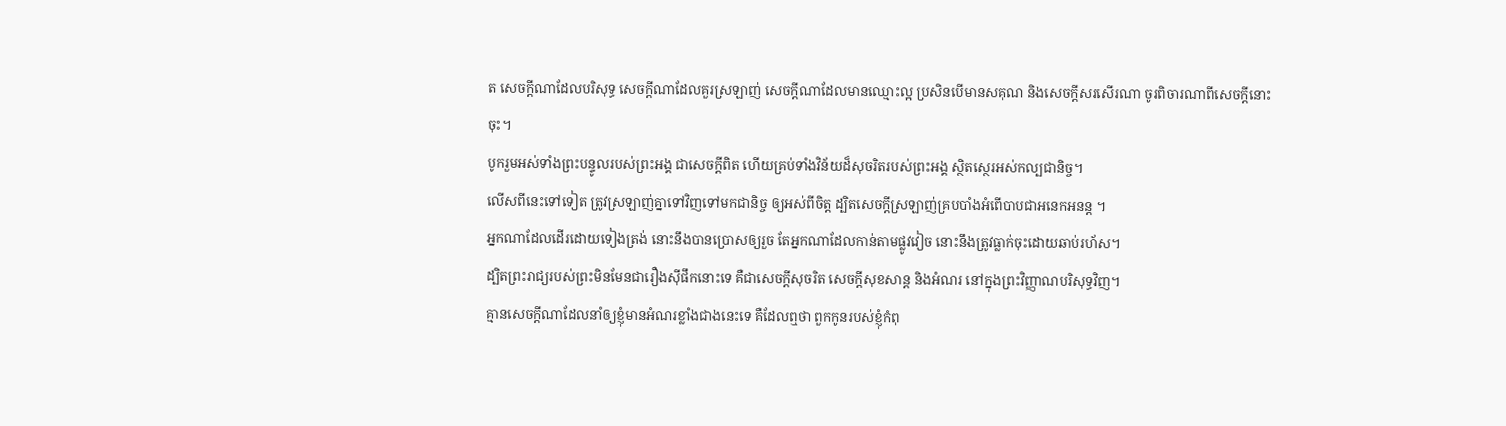ត សេចក្ដីណាដែលបរិសុទ្ធ សេចក្ដីណាដែលគួរស្រឡាញ់ សេចក្ដីណាដែលមានឈ្មោះល្អ ប្រសិនបើមានសគុណ និងសេចក្ដីសរសើរណា ចូរពិចារណាពីសេចក្ដីនោះចុះ។
បូករួមអស់ទាំងព្រះបន្ទូលរបស់ព្រះអង្គ ជាសេចក្ដីពិត ហើយគ្រប់ទាំងវិន័យដ៏សុចរិតរបស់ព្រះអង្គ ស្ថិតស្ថេរអស់កល្បជានិច្ច។
លើសពីនេះទៅទៀត ត្រូវស្រឡាញ់គ្នាទៅវិញទៅមកជានិច្ច ឲ្យអស់ពីចិត្ត ដ្បិតសេចក្តីស្រឡាញ់គ្របបាំងអំពើបាបជាអនេកអនន្ត ។
អ្នកណាដែលដើរដោយទៀងត្រង់ នោះនឹងបានប្រោសឲ្យរួច តែអ្នកណាដែលកាន់តាមផ្លូវវៀច នោះនឹងត្រូវធ្លាក់ចុះដោយឆាប់រហ័ស។
ដ្បិតព្រះរាជ្យរបស់ព្រះមិនមែនជារឿងស៊ីផឹកនោះទេ គឺជាសេចក្តីសុចរិត សេចក្តីសុខសាន្ត និងអំណរ នៅក្នុងព្រះវិញ្ញាណបរិសុទ្ធវិញ។
គ្មានសេចក្ដីណាដែលនាំឲ្យខ្ញុំមានអំណរខ្លាំងជាងនេះទេ គឺដែលឮថា ពួកកូនរបស់ខ្ញុំកំពុ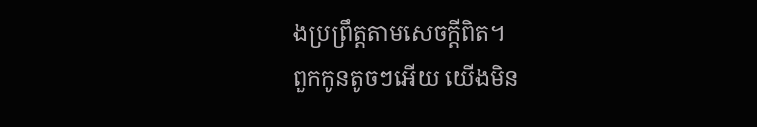ងប្រព្រឹត្តតាមសេចក្ដីពិត។
ពួកកូនតូចៗអើយ យើងមិន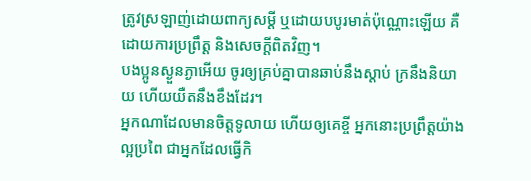ត្រូវស្រឡាញ់ដោយពាក្យសម្ដី ឬដោយបបូរមាត់ប៉ុណ្ណោះឡើយ គឺដោយការប្រព្រឹត្ត និងសេចក្ដីពិតវិញ។
បងប្អូនស្ងួនភ្ងាអើយ ចូរឲ្យគ្រប់គ្នាបានឆាប់នឹងស្តាប់ ក្រនឹងនិយាយ ហើយយឺតនឹងខឹងដែរ។
អ្នកណាដែលមានចិត្តទូលាយ ហើយឲ្យគេខ្ចី អ្នកនោះប្រព្រឹត្តយ៉ាងល្អប្រពៃ ជាអ្នកដែលធ្វើកិ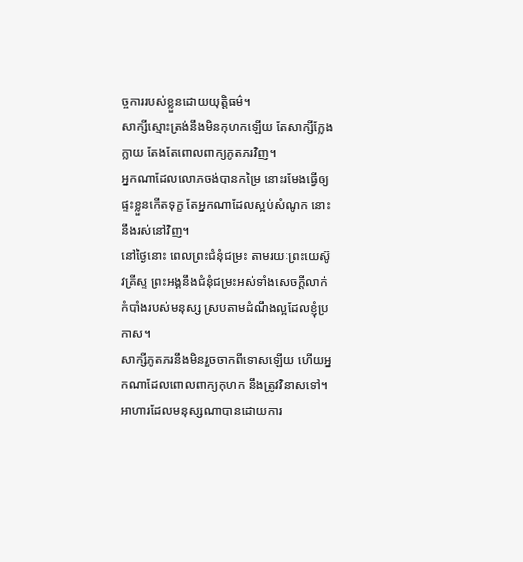ច្ចការរបស់ខ្លួនដោយយុត្តិធម៌។
សាក្សីស្មោះត្រង់នឹងមិនកុហកឡើយ តែសាក្សីក្លែងក្លាយ តែងតែពោលពាក្យភូតភរវិញ។
អ្នកណាដែលលោភចង់បានកម្រៃ នោះរមែងធ្វើឲ្យផ្ទះខ្លួនកើតទុក្ខ តែអ្នកណាដែលស្អប់សំណូក នោះនឹងរស់នៅវិញ។
នៅថ្ងៃនោះ ពេលព្រះជំនុំជម្រះ តាមរយៈព្រះយេស៊ូវគ្រីស្ទ ព្រះអង្គនឹងជំនុំជម្រះអស់ទាំងសេចក្ដីលាក់កំបាំងរបស់មនុស្ស ស្របតាមដំណឹងល្អដែលខ្ញុំប្រកាស។
សាក្សីភូតភរនឹងមិនរួចចាកពីទោសឡើយ ហើយអ្នកណាដែលពោលពាក្យកុហក នឹងត្រូវវិនាសទៅ។
អាហារដែលមនុស្សណាបានដោយការ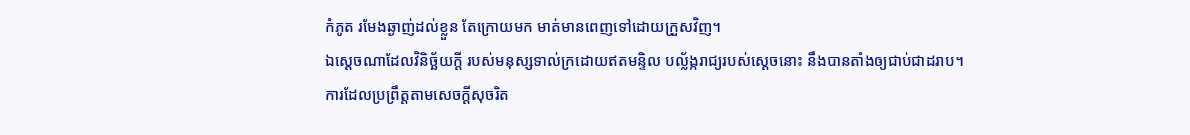កំភូត រមែងឆ្ងាញ់ដល់ខ្លួន តែក្រោយមក មាត់មានពេញទៅដោយក្រួសវិញ។
ឯស្តេចណាដែលវិនិច្ឆ័យក្តី របស់មនុស្សទាល់ក្រដោយឥតមន្ទិល បល្ល័ង្ករាជ្យរបស់ស្តេចនោះ នឹងបានតាំងឲ្យជាប់ជាដរាប។
ការដែលប្រព្រឹត្តតាមសេចក្ដីសុចរិត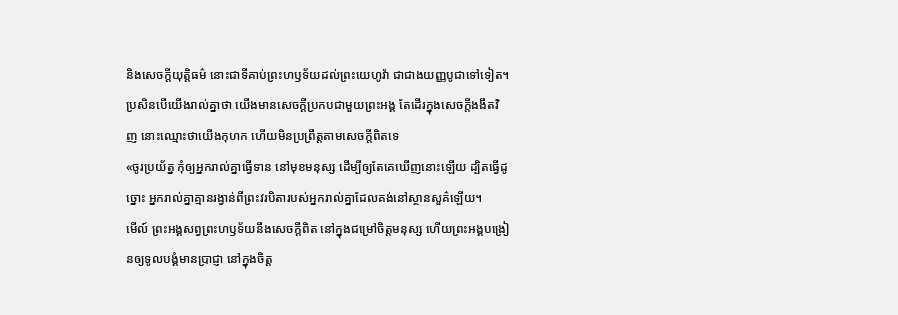និងសេចក្ដីយុត្តិធម៌ នោះជាទីគាប់ព្រះហឫទ័យដល់ព្រះយេហូវ៉ា ជាជាងយញ្ញបូជាទៅទៀត។
ប្រសិនបើយើងរាល់គ្នាថា យើងមានសេចក្ដីប្រកបជាមួយព្រះអង្គ តែដើរក្នុងសេចក្ដីងងឹតវិញ នោះឈ្មោះថាយើងកុហក ហើយមិនប្រព្រឹត្តតាមសេចក្ដីពិតទេ
«ចូរប្រយ័ត្ន កុំឲ្យអ្នករាល់គ្នាធ្វើទាន នៅមុខមនុស្ស ដើម្បីឲ្យតែគេឃើញនោះឡើយ ដ្បិតធ្វើដូច្នោះ អ្នករាល់គ្នាគ្មានរង្វាន់ពីព្រះវរបិតារបស់អ្នករាល់គ្នាដែលគង់នៅស្ថានសួគ៌ឡើយ។
មើល៍ ព្រះអង្គសព្វព្រះហឫទ័យនឹងសេចក្ដីពិត នៅក្នុងជម្រៅចិត្តមនុស្ស ហើយព្រះអង្គបង្រៀនឲ្យទូលបង្គំមានប្រាជ្ញា នៅក្នុងចិត្ត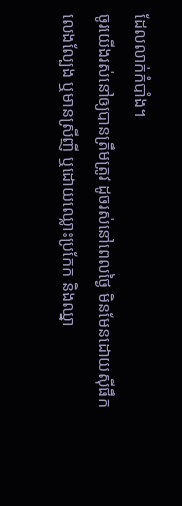ដែលលាក់កំបាំង។
ចូរយើងរស់នៅឲ្យបានត្រឹមត្រូវ ដូចរស់នៅពេលថ្ងៃ មិនមែនដោយស៊ីផឹក លេងល្បែង ឬមានស្រីញី ឬដោយឈ្លោះប្រកែក និងឈ្នា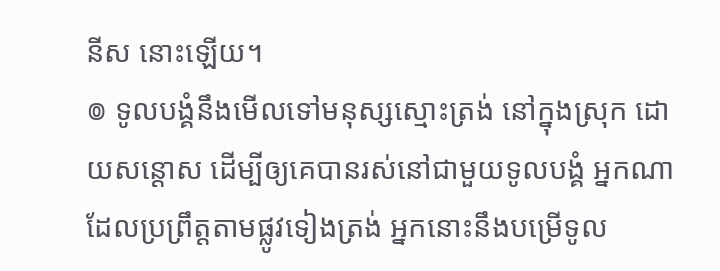នីស នោះឡើយ។
៙ ទូលបង្គំនឹងមើលទៅមនុស្សស្មោះត្រង់ នៅក្នុងស្រុក ដោយសន្ដោស ដើម្បីឲ្យគេបានរស់នៅជាមួយទូលបង្គំ អ្នកណាដែលប្រព្រឹត្តតាមផ្លូវទៀងត្រង់ អ្នកនោះនឹងបម្រើទូល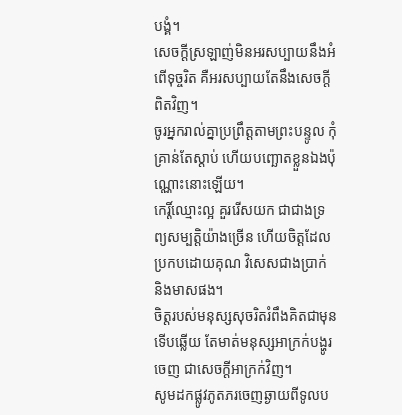បង្គំ។
សេចក្ដីស្រឡាញ់មិនអរសប្បាយនឹងអំពើទុច្ចរិត គឺអរសប្បាយតែនឹងសេចក្តីពិតវិញ។
ចូរអ្នករាល់គ្នាប្រព្រឹត្តតាមព្រះបន្ទូល កុំគ្រាន់តែស្តាប់ ហើយបញ្ឆោតខ្លួនឯងប៉ុណ្ណោះនោះឡើយ។
កេរ្តិ៍ឈ្មោះល្អ គួររើសយក ជាជាងទ្រព្យសម្បត្តិយ៉ាងច្រើន ហើយចិត្តដែលប្រកបដោយគុណ វិសេសជាងប្រាក់ និងមាសផង។
ចិត្តរបស់មនុស្សសុចរិតរំពឹងគិតជាមុន ទើបឆ្លើយ តែមាត់មនុស្សអាក្រក់បង្ហូរចេញ ជាសេចក្ដីអាក្រក់វិញ។
សូមដកផ្លូវភូតភរចេញឆ្ងាយពីទូលប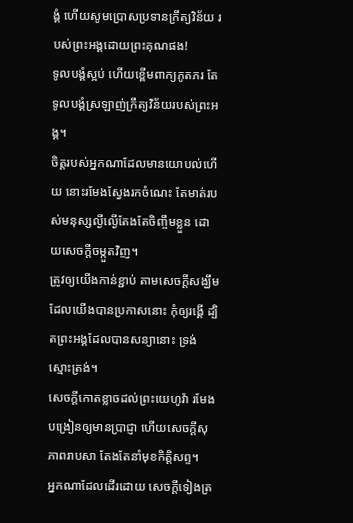ង្គំ ហើយសូមប្រោសប្រទានក្រឹត្យវិន័យ របស់ព្រះអង្គដោយព្រះគុណផង!
ទូលបង្គំស្អប់ ហើយខ្ពើមពាក្យភូតភរ តែទូលបង្គំស្រឡាញ់ក្រឹត្យវិន័យរបស់ព្រះអង្គ។
ចិត្តរបស់អ្នកណាដែលមានយោបល់ហើយ នោះរមែងស្វែងរកចំណេះ តែមាត់របស់មនុស្សល្ងីល្ងើតែងតែចិញ្ចឹមខ្លួន ដោយសេចក្ដីចម្កួតវិញ។
ត្រូវឲ្យយើងកាន់ខ្ជាប់ តាមសេចក្តីសង្ឃឹមដែលយើងបានប្រកាសនោះ កុំឲ្យរង្គើ ដ្បិតព្រះអង្គដែលបានសន្យានោះ ទ្រង់ស្មោះត្រង់។
សេចក្ដីកោតខ្លាចដល់ព្រះយេហូវ៉ា រមែងបង្រៀនឲ្យមានប្រាជ្ញា ហើយសេចក្ដីសុភាពរាបសា តែងតែនាំមុខកិត្តិសព្ទ។
អ្នកណាដែលដើរដោយ សេចក្ដីទៀងត្រ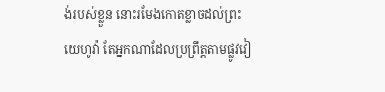ង់របស់ខ្លួន នោះរមែងកោតខ្លាចដល់ព្រះយេហូវ៉ា តែអ្នកណាដែលប្រព្រឹត្តតាមផ្លូវវៀ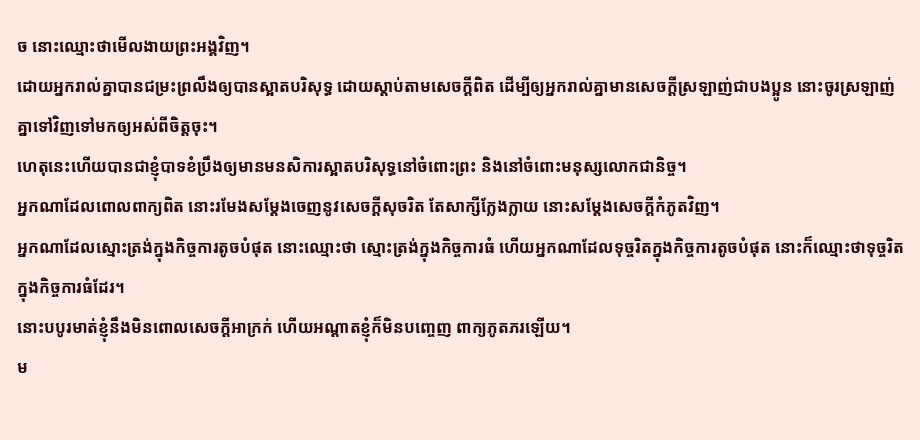ច នោះឈ្មោះថាមើលងាយព្រះអង្គវិញ។
ដោយអ្នករាល់គ្នាបានជម្រះព្រលឹងឲ្យបានស្អាតបរិសុទ្ធ ដោយស្តាប់តាមសេចក្តីពិត ដើម្បីឲ្យអ្នករាល់គ្នាមានសេចក្តីស្រឡាញ់ជាបងប្អូន នោះចូរស្រឡាញ់គ្នាទៅវិញទៅមកឲ្យអស់ពីចិត្តចុះ។
ហេតុនេះហើយបានជាខ្ញុំបាទខំប្រឹងឲ្យមានមនសិការស្អាតបរិសុទ្ធនៅចំពោះព្រះ និងនៅចំពោះមនុស្សលោកជានិច្ច។
អ្នកណាដែលពោលពាក្យពិត នោះរមែងសម្ដែងចេញនូវសេចក្ដីសុចរិត តែសាក្សីក្លែងក្លាយ នោះសម្ដែងសេចក្ដីកំភូតវិញ។
អ្នកណាដែលស្មោះត្រង់ក្នុងកិច្ចការតូចបំផុត នោះឈ្មោះថា ស្មោះត្រង់ក្នុងកិច្ចការធំ ហើយអ្នកណាដែលទុច្ចរិតក្នុងកិច្ចការតូចបំផុត នោះក៏ឈ្មោះថាទុច្ចរិតក្នុងកិច្ចការធំដែរ។
នោះបបូរមាត់ខ្ញុំនឹងមិនពោលសេចក្ដីអាក្រក់ ហើយអណ្ដាតខ្ញុំក៏មិនបញ្ចេញ ពាក្យភូតភរឡើយ។
ម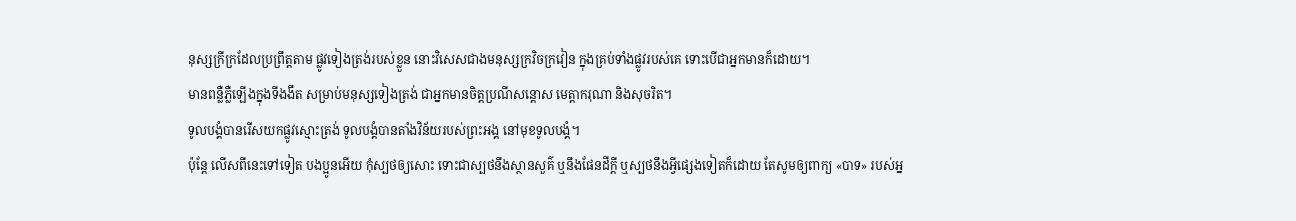នុស្សក្រីក្រដែលប្រព្រឹត្តតាម ផ្លូវទៀងត្រង់របស់ខ្លួន នោះវិសេសជាងមនុស្សក្រវិចក្រវៀន ក្នុងគ្រប់ទាំងផ្លូវរបស់គេ ទោះបើជាអ្នកមានក៏ដោយ។
មានពន្លឺភ្លឺឡើងក្នុងទីងងឹត សម្រាប់មនុស្សទៀងត្រង់ ជាអ្នកមានចិត្តប្រណីសន្ដោស មេត្តាករុណា និងសុចរិត។
ទូលបង្គំបានរើសយកផ្លូវស្មោះត្រង់ ទូលបង្គំបានតាំងវិន័យរបស់ព្រះអង្គ នៅមុខទូលបង្គំ។
ប៉ុន្ដែ លើសពីនេះទៅទៀត បងប្អូនអើយ កុំស្បថឲ្យសោះ ទោះជាស្បថនឹងស្ថានសួគ៌ ឬនឹងផែនដីក្តី ឬស្បថនឹងអ្វីផ្សេងទៀតក៏ដោយ តែសូមឲ្យពាក្យ «បាទ» របស់អ្ន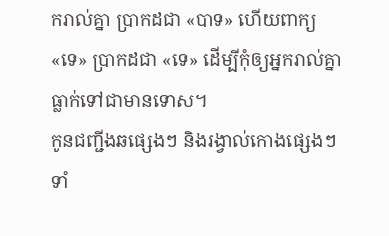ករាល់គ្នា ប្រាកដជា «បាទ» ហើយពាក្យ «ទេ» ប្រាកដជា «ទេ» ដើម្បីកុំឲ្យអ្នករាល់គ្នាធ្លាក់ទៅជាមានទោស។
កូនជញ្ជីងឆផ្សេងៗ និងរង្វាល់កោងផ្សេងៗ ទាំ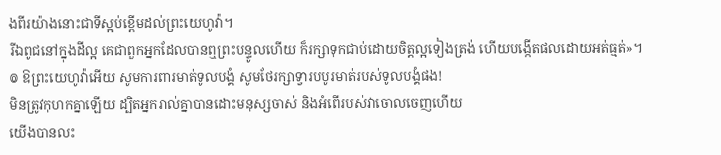ងពីរយ៉ាងនោះជាទីស្អប់ខ្ពើមដល់ព្រះយេហូវ៉ា។
រីឯពូជនៅក្នុងដីល្អ គេជាពួកអ្នកដែលបានឮព្រះបន្ទូលហើយ ក៏រក្សាទុកជាប់ដោយចិត្តល្អទៀងត្រង់ ហើយបង្កើតផលដោយអត់ធ្មត់»។
៙ ឱព្រះយេហូវ៉ាអើយ សូមការពារមាត់ទូលបង្គំ សូមថែរក្សាទ្វារបបូរមាត់របស់ទូលបង្គំផង!
មិនត្រូវកុហកគ្នាឡើយ ដ្បិតអ្នករាល់គ្នាបានដោះមនុស្សចាស់ និងអំពើរបស់វាចោលចេញហើយ
យើងបានលះ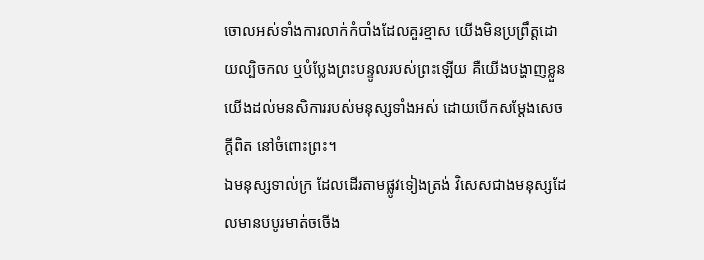ចោលអស់ទាំងការលាក់កំបាំងដែលគួរខ្មាស យើងមិនប្រព្រឹត្តដោយល្បិចកល ឬបំប្លែងព្រះបន្ទូលរបស់ព្រះឡើយ គឺយើងបង្ហាញខ្លួនយើងដល់មនសិការរបស់មនុស្សទាំងអស់ ដោយបើកសម្ដែងសេចក្តីពិត នៅចំពោះព្រះ។
ឯមនុស្សទាល់ក្រ ដែលដើរតាមផ្លូវទៀងត្រង់ វិសេសជាងមនុស្សដែលមានបបូរមាត់ចចើង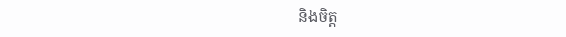និងចិត្ត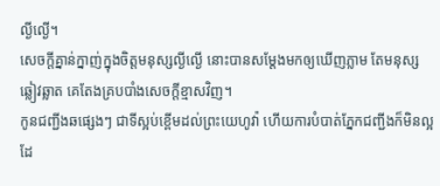ល្ងីល្ងើ។
សេចក្ដីគ្នាន់ក្នាញ់ក្នុងចិត្តមនុស្សល្ងីល្ងើ នោះបានសម្ដែងមកឲ្យឃើញភ្លាម តែមនុស្សឆ្លៀវឆ្លាត គេតែងគ្របបាំងសេចក្ដីខ្មាសវិញ។
កូនជញ្ជីងឆផ្សេងៗ ជាទីស្អប់ខ្ពើមដល់ព្រះយេហូវ៉ា ហើយការបំបាត់ភ្នែកជញ្ជីងក៏មិនល្អដែ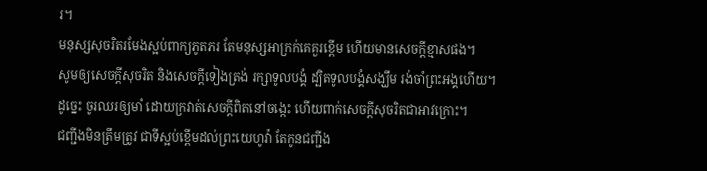រ។
មនុស្សសុចរិតរមែងស្អប់ពាក្យភូតភរ តែមនុស្សអាក្រក់គេគួរខ្ពើម ហើយមានសេចក្ដីខ្មាសផង។
សូមឲ្យសេចក្ដីសុចរិត និងសេចក្ដីទៀងត្រង់ រក្សាទូលបង្គំ ដ្បិតទូលបង្គំសង្ឃឹម រង់ចាំព្រះអង្គហើយ។
ដូច្នេះ ចូរឈរឲ្យមាំ ដោយក្រវាត់សេចក្តីពិតនៅចង្កេះ ហើយពាក់សេចក្តីសុចរិតជាអាវក្រោះ។
ជញ្ជីងមិនត្រឹមត្រូវ ជាទីស្អប់ខ្ពើមដល់ព្រះយេហូវ៉ា តែកូនជញ្ជីង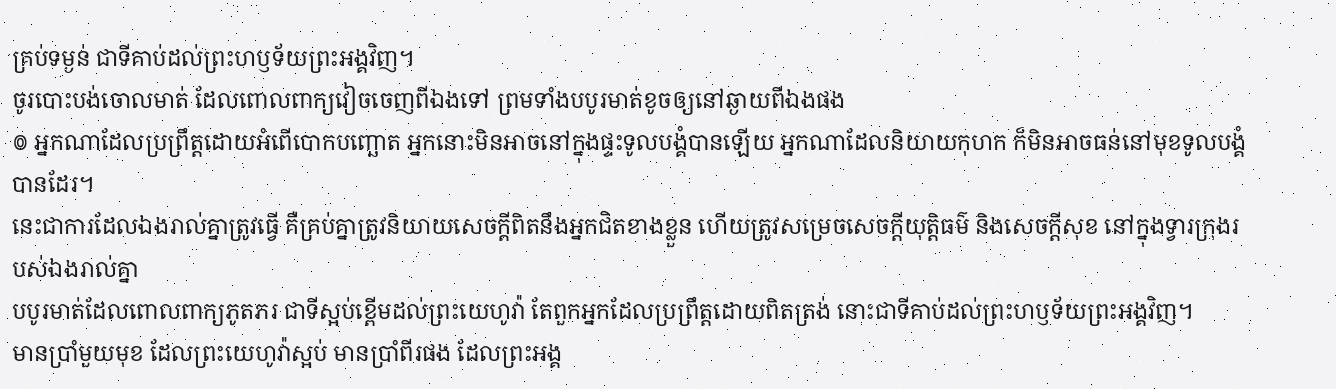គ្រប់ទម្ងន់ ជាទីគាប់ដល់ព្រះហឫទ័យព្រះអង្គវិញ។
ចូរបោះបង់ចោលមាត់ ដែលពោលពាក្យវៀចចេញពីឯងទៅ ព្រមទាំងបបូរមាត់ខូចឲ្យនៅឆ្ងាយពីឯងផង
៙ អ្នកណាដែលប្រព្រឹត្តដោយអំពើបោកបញ្ឆោត អ្នកនោះមិនអាចនៅក្នុងផ្ទះទូលបង្គំបានឡើយ អ្នកណាដែលនិយាយកុហក ក៏មិនអាចធន់នៅមុខទូលបង្គំបានដែរ។
នេះជាការដែលឯងរាល់គ្នាត្រូវធ្វើ គឺគ្រប់គ្នាត្រូវនិយាយសេចក្ដីពិតនឹងអ្នកជិតខាងខ្លួន ហើយត្រូវសម្រេចសេចក្ដីយុត្តិធម៌ និងសេចក្ដីសុខ នៅក្នុងទ្វារក្រុងរបស់ឯងរាល់គ្នា
បបូរមាត់ដែលពោលពាក្យភូតភរ ជាទីស្អប់ខ្ពើមដល់ព្រះយេហូវ៉ា តែពួកអ្នកដែលប្រព្រឹត្តដោយពិតត្រង់ នោះជាទីគាប់ដល់ព្រះហឫទ័យព្រះអង្គវិញ។
មានប្រាំមួយមុខ ដែលព្រះយេហូវ៉ាស្អប់ មានប្រាំពីរផង ដែលព្រះអង្គ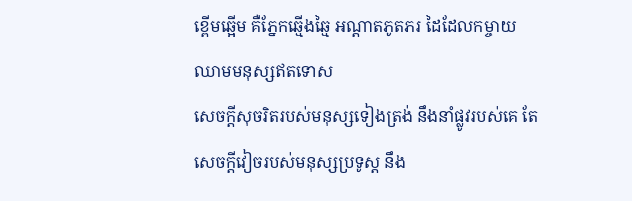ខ្ពើមឆ្អើម គឺភ្នែកឆ្មើងឆ្មៃ អណ្ដាតភូតភរ ដៃដែលកម្ចាយឈាមមនុស្សឥតទោស
សេចក្ដីសុចរិតរបស់មនុស្សទៀងត្រង់ នឹងនាំផ្លូវរបស់គេ តែសេចក្ដីវៀចរបស់មនុស្សប្រទូស្ត នឹង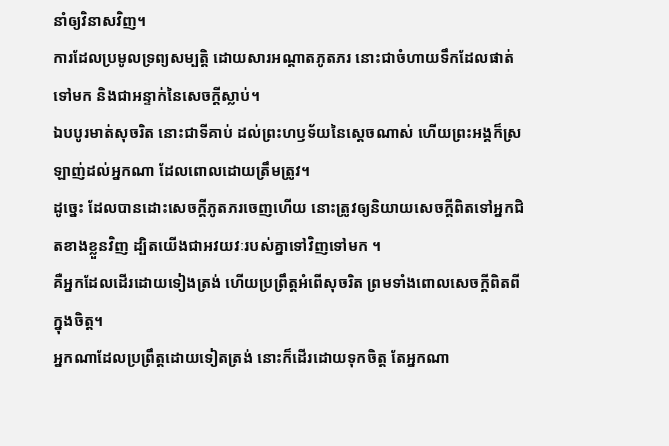នាំឲ្យវិនាសវិញ។
ការដែលប្រមូលទ្រព្យសម្បត្តិ ដោយសារអណ្ដាតភូតភរ នោះជាចំហាយទឹកដែលផាត់ទៅមក និងជាអន្ទាក់នៃសេចក្ដីស្លាប់។
ឯបបូរមាត់សុចរិត នោះជាទីគាប់ ដល់ព្រះហឫទ័យនៃស្តេចណាស់ ហើយព្រះអង្គក៏ស្រឡាញ់ដល់អ្នកណា ដែលពោលដោយត្រឹមត្រូវ។
ដូច្នេះ ដែលបានដោះសេចក្តីភូតភរចេញហើយ នោះត្រូវឲ្យនិយាយសេចក្តីពិតទៅអ្នកជិតខាងខ្លួនវិញ ដ្បិតយើងជាអវយវៈរបស់គ្នាទៅវិញទៅមក ។
គឺអ្នកដែលដើរដោយទៀងត្រង់ ហើយប្រព្រឹត្តអំពើសុចរិត ព្រមទាំងពោលសេចក្ដីពិតពីក្នុងចិត្ត។
អ្នកណាដែលប្រព្រឹត្តដោយទៀតត្រង់ នោះក៏ដើរដោយទុកចិត្ត តែអ្នកណា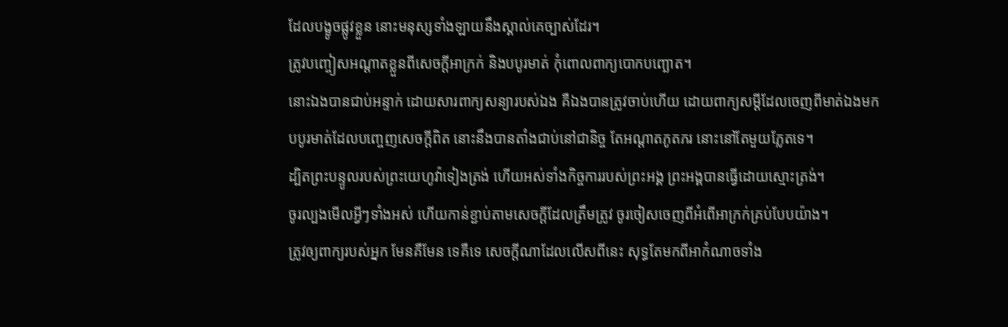ដែលបង្ខូចផ្លូវខ្លួន នោះមនុស្សទាំងឡាយនឹងស្គាល់គេច្បាស់ដែរ។
ត្រូវបញ្ចៀសអណ្ដាតខ្លួនពីសេចក្ដីអាក្រក់ និងបបូរមាត់ កុំពោលពាក្យបោកបញ្ឆោត។
នោះឯងបានជាប់អន្ទាក់ ដោយសារពាក្យសន្យារបស់ឯង គឺឯងបានត្រូវចាប់ហើយ ដោយពាក្យសម្ដីដែលចេញពីមាត់ឯងមក
បបូរមាត់ដែលបញ្ចេញសេចក្ដីពិត នោះនឹងបានតាំងជាប់នៅជានិច្ច តែអណ្ដាតភូតភរ នោះនៅតែមួយភ្លែតទេ។
ដ្បិតព្រះបន្ទូលរបស់ព្រះយេហូវ៉ាទៀងត្រង់ ហើយអស់ទាំងកិច្ចការរបស់ព្រះអង្គ ព្រះអង្គបានធ្វើដោយស្មោះត្រង់។
ចូរល្បងមើលអ្វីៗទាំងអស់ ហើយកាន់ខ្ជាប់តាមសេចក្ដីដែលត្រឹមត្រូវ ចូរចៀសចេញពីអំពើអាក្រក់គ្រប់បែបយ៉ាង។
ត្រូវឲ្យពាក្យរបស់អ្នក មែនគឺមែន ទេគឺទេ សេចក្តីណាដែលលើសពីនេះ សុទ្ធតែមកពីអាកំណាចទាំង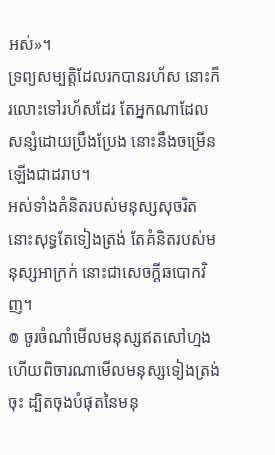អស់»។
ទ្រព្យសម្បត្តិដែលរកបានរហ័ស នោះក៏រលោះទៅរហ័សដែរ តែអ្នកណាដែលសន្សំដោយប្រឹងប្រែង នោះនឹងចម្រើនឡើងជាដរាប។
អស់ទាំងគំនិតរបស់មនុស្សសុចរិត នោះសុទ្ធតែទៀងត្រង់ តែគំនិតរបស់មនុស្សអាក្រក់ នោះជាសេចក្ដីឆបោកវិញ។
៙ ចូរចំណាំមើលមនុស្សឥតសៅហ្មង ហើយពិចារណាមើលមនុស្សទៀងត្រង់ចុះ ដ្បិតចុងបំផុតនៃមនុ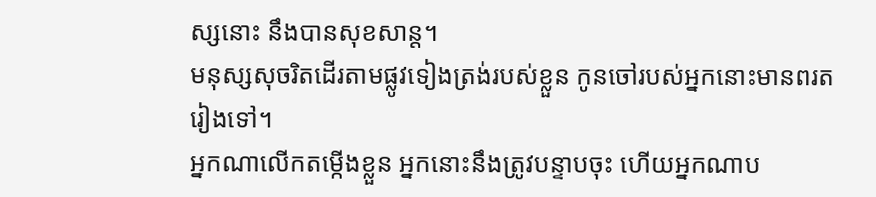ស្សនោះ នឹងបានសុខសាន្ត។
មនុស្សសុចរិតដើរតាមផ្លូវទៀងត្រង់របស់ខ្លួន កូនចៅរបស់អ្នកនោះមានពរតរៀងទៅ។
អ្នកណាលើកតម្កើងខ្លួន អ្នកនោះនឹងត្រូវបន្ទាបចុះ ហើយអ្នកណាប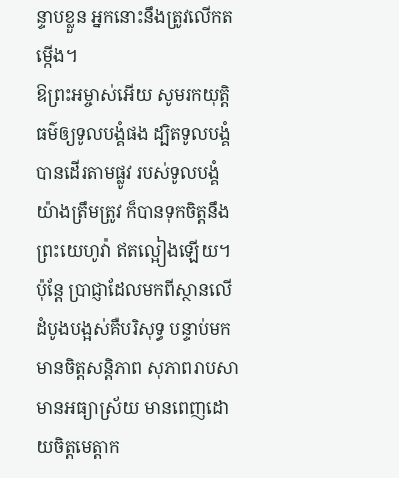ន្ទាបខ្លួន អ្នកនោះនឹងត្រូវលើកតម្កើង។
ឱព្រះអម្ចាស់អើយ សូមរកយុត្តិធម៌ឲ្យទូលបង្គំផង ដ្បិតទូលបង្គំបានដើរតាមផ្លូវ របស់ទូលបង្គំយ៉ាងត្រឹមត្រូវ ក៏បានទុកចិត្តនឹងព្រះយេហូវ៉ា ឥតល្អៀងឡើយ។
ប៉ុន្តែ ប្រាជ្ញាដែលមកពីស្ថានលើ ដំបូងបង្អស់គឺបរិសុទ្ធ បន្ទាប់មក មានចិត្តសន្តិភាព សុភាពរាបសា មានអធ្យាស្រ័យ មានពេញដោយចិត្តមេត្តាក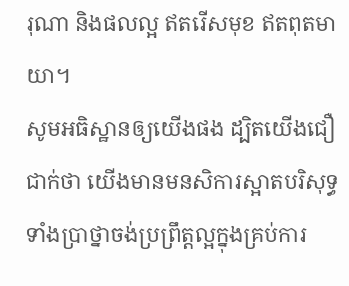រុណា និងផលល្អ ឥតរើសមុខ ឥតពុតមាយា។
សូមអធិស្ឋានឲ្យយើងផង ដ្បិតយើងជឿជាក់ថា យើងមានមនសិការស្អាតបរិសុទ្ធ ទាំងប្រាថ្នាចង់ប្រព្រឹត្តល្អក្នុងគ្រប់ការ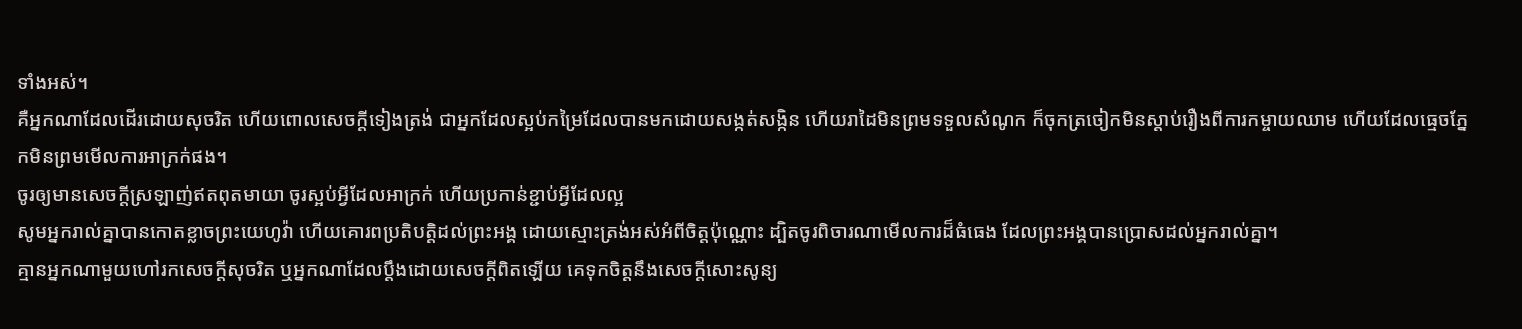ទាំងអស់។
គឺអ្នកណាដែលដើរដោយសុចរិត ហើយពោលសេចក្ដីទៀងត្រង់ ជាអ្នកដែលស្អប់កម្រៃដែលបានមកដោយសង្កត់សង្កិន ហើយរាដៃមិនព្រមទទួលសំណូក ក៏ចុកត្រចៀកមិនស្តាប់រឿងពីការកម្ចាយឈាម ហើយដែលធ្មេចភ្នែកមិនព្រមមើលការអាក្រក់ផង។
ចូរឲ្យមានសេចក្តីស្រឡាញ់ឥតពុតមាយា ចូរស្អប់អ្វីដែលអាក្រក់ ហើយប្រកាន់ខ្ជាប់អ្វីដែលល្អ
សូមអ្នករាល់គ្នាបានកោតខ្លាចព្រះយេហូវ៉ា ហើយគោរពប្រតិបត្តិដល់ព្រះអង្គ ដោយស្មោះត្រង់អស់អំពីចិត្តប៉ុណ្ណោះ ដ្បិតចូរពិចារណាមើលការដ៏ធំធេង ដែលព្រះអង្គបានប្រោសដល់អ្នករាល់គ្នា។
គ្មានអ្នកណាមួយហៅរកសេចក្ដីសុចរិត ឬអ្នកណាដែលប្តឹងដោយសេចក្ដីពិតឡើយ គេទុកចិត្តនឹងសេចក្ដីសោះសូន្យ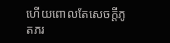ហើយពោលតែសេចក្ដីភូតភរ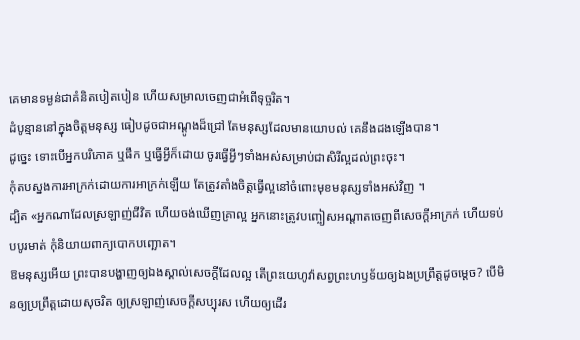គេមានទម្ងន់ជាគំនិតបៀតបៀន ហើយសម្រាលចេញជាអំពើទុច្ចរិត។
ដំបូន្មាននៅក្នុងចិត្តមនុស្ស ធៀបដូចជាអណ្តូងដ៏ជ្រៅ តែមនុស្សដែលមានយោបល់ គេនឹងដងឡើងបាន។
ដូច្នេះ ទោះបើអ្នកបរិភោគ ឬផឹក ឬធ្វើអ្វីក៏ដោយ ចូរធ្វើអ្វីៗទាំងអស់សម្រាប់ជាសិរីល្អដល់ព្រះចុះ។
កុំតបស្នងការអាក្រក់ដោយការអាក្រក់ឡើយ តែត្រូវតាំងចិត្តធ្វើល្អនៅចំពោះមុខមនុស្សទាំងអស់វិញ ។
ដ្បិត «អ្នកណាដែលស្រឡាញ់ជីវិត ហើយចង់ឃើញគ្រាល្អ អ្នកនោះត្រូវបញ្ចៀសអណ្តាតចេញពីសេចក្តីអាក្រក់ ហើយទប់បបូរមាត់ កុំនិយាយពាក្យបោកបញ្ឆោត។
ឱមនុស្សអើយ ព្រះបានបង្ហាញឲ្យឯងស្គាល់សេចក្ដីដែលល្អ តើព្រះយេហូវ៉ាសព្វព្រះហឫទ័យឲ្យឯងប្រព្រឹត្តដូចម្តេច? បើមិនឲ្យប្រព្រឹត្តដោយសុចរិត ឲ្យស្រឡាញ់សេចក្ដីសប្បុរស ហើយឲ្យដើរ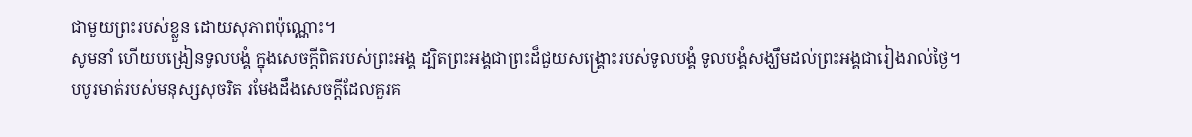ជាមួយព្រះរបស់ខ្លួន ដោយសុភាពប៉ុណ្ណោះ។
សូមនាំ ហើយបង្រៀនទូលបង្គំ ក្នុងសេចក្ដីពិតរបស់ព្រះអង្គ ដ្បិតព្រះអង្គជាព្រះដ៏ជួយសង្គ្រោះរបស់ទូលបង្គំ ទូលបង្គំសង្ឃឹមដល់ព្រះអង្គជារៀងរាល់ថ្ងៃ។
បបូរមាត់របស់មនុស្សសុចរិត រមែងដឹងសេចក្ដីដែលគួរគ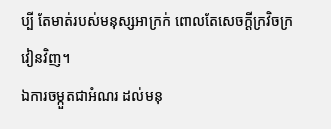ប្បី តែមាត់របស់មនុស្សអាក្រក់ ពោលតែសេចក្ដីក្រវិចក្រវៀនវិញ។
ឯការចម្កួតជាអំណរ ដល់មនុ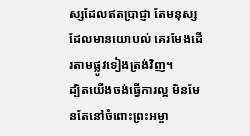ស្សដែលឥតប្រាជ្ញា តែមនុស្សដែលមានយោបល់ គេរមែងដើរតាមផ្លូវទៀងត្រង់វិញ។
ដ្បិតយើងចង់ធ្វើការល្អ មិនមែនតែនៅចំពោះព្រះអម្ចា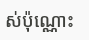ស់ប៉ុណ្ណោះ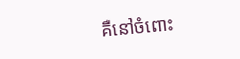គឺនៅចំពោះ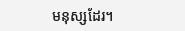មនុស្សដែរ។